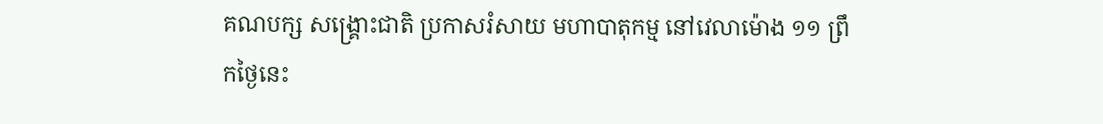គណបក្ស សង្គ្រោះជាតិ ប្រកាសរំសាយ មហាបាតុកម្ម នៅវេលាម៉ោង ១១ ព្រឹកថ្ងៃនេះ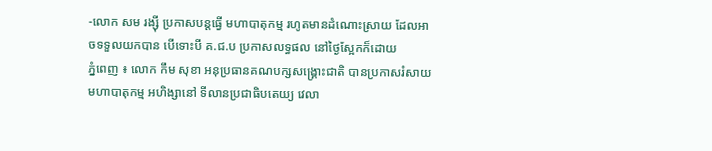-លោក សម រង្ស៊ី ប្រកាសបន្តធ្វើ មហាបាតុកម្ម រហូតមានដំណោះស្រាយ ដែលអាចទទួលយកបាន បើទោះបី គ.ជ.ប ប្រកាសលទ្ធផល នៅថ្ងៃស្អែកក៏ដោយ
ភ្នំពេញ ៖ លោក កឹម សុខា អនុប្រធានគណបក្សសង្គ្រោះជាតិ បានប្រកាសរំសាយមហាបាតុកម្ម អហិង្សានៅ ទីលានប្រជាធិបតេយ្យ វេលា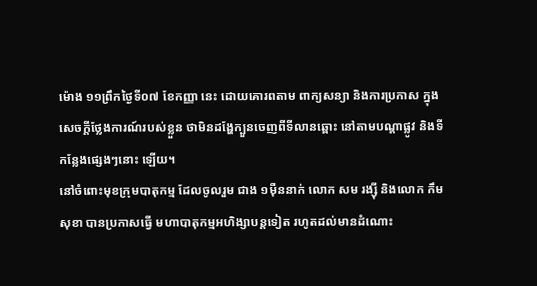ម៉ោង ១១ព្រឹកថ្ងៃទី០៧ ខែកញ្ញា នេះ ដោយគោរពតាម ពាក្យសន្យា និងការប្រកាស ក្នុងសេចក្តីថ្លែងការណ៍របស់ខ្លួន ថាមិនដង្ហែក្បួនចេញពីទីលានឆ្ពោះ នៅតាមបណ្តាផ្លូវ និងទីកន្លែងផ្សេងៗនោះ ឡើយ។
នៅចំពោះមុខក្រុមបាតុកម្ម ដែលចូលរួម ជាង ១ម៉ឺននាក់ លោក សម រង្ស៊ី និងលោក កឹម សុខា បានប្រកាសធ្វើ មហាបាតុកម្មអហិង្សាបន្តទៀត រហូតដល់មានដំណោះ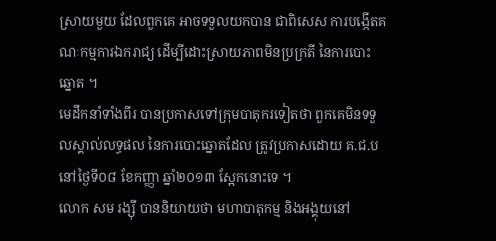ស្រាយមួយ ដែលពួកគេ អាចទទួលយកបាន ជាពិសេស ការបង្កើតគណៈកម្មការឯករាជ្យ ដើម្បីដោះស្រាយភាពមិនប្រក្រតី នៃការបោះឆ្នោត ។
មេដឹកនាំទាំងពីរ បានប្រកាសទៅក្រុមបាតុករទៀតថា ពួកគេមិនទទួលស្គាល់លទ្ធផល នៃការបោះឆ្នោតដែល ត្រូវប្រកាសដោយ គ.ជ.ប នៅថ្ងៃទី០៨ ខែកញ្ញា ឆ្នាំ២០១៣ ស្អែកនោះទេ ។
លោក សម រង្ស៊ី បាននិយាយថា មហាបាតុកម្ម និងអង្គុយនៅ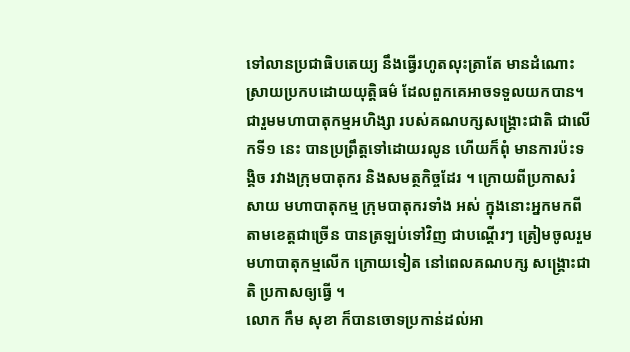ទៅលានប្រជាធិបតេយ្យ នឹងធ្វើរហូតលុះត្រាតែ មានដំណោះស្រាយប្រកបដោយយុត្តិធម៌ ដែលពួកគេអាចទទួលយកបាន។
ជារួមមហាបាតុកម្មអហិង្សា របស់គណបក្សសង្គ្រោះជាតិ ជាលើកទី១ នេះ បានប្រព្រឹត្តទៅដោយរលូន ហើយក៏ពុំ មានការប៉ះទង្គិច រវាងក្រុមបាតុករ និងសមត្ថកិច្ចដែរ ។ ក្រោយពីប្រកាសរំសាយ មហាបាតុកម្ម ក្រុមបាតុករទាំង អស់ ក្នុងនោះអ្នកមកពីតាមខេត្តជាច្រើន បានត្រឡប់ទៅវិញ ជាបណ្តើរៗ ត្រៀមចូលរួមមហាបាតុកម្មលើក ក្រោយទៀត នៅពេលគណបក្ស សង្គ្រោះជាតិ ប្រកាសឲ្យធ្វើ ។
លោក កឹម សុខា ក៏បានចោទប្រកាន់ដល់អា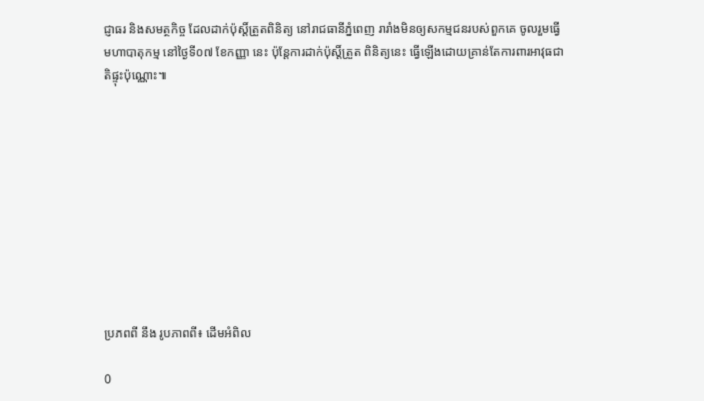ជ្ញាធរ និងសមត្ថកិច្ច ដែលដាក់ប៉ុស្តិ៍ត្រួតពិនិត្យ នៅរាជធានីភ្នំពេញ រារាំងមិនឲ្យសកម្មជនរបស់ពួកគេ ចូលរួមធ្វើមហាបាតុកម្ម នៅថ្ងៃទី០៧ ខែកញ្ញា នេះ ប៉ុន្តែការដាក់ប៉ុស្តិ៍ត្រួត ពិនិត្យនេះ ធ្វើឡើងដោយគ្រាន់តែការពារអាវុធជាតិផ្ទុះប៉ុណ្ណោះ៕










ប្រភពពី នឹង រូបភាពពី៖ ដើមអំពិល

0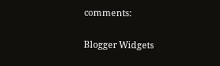comments:

Blogger Widgets